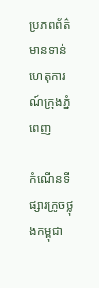ប្រភពព័ត៌មានទាន់ហេតុការណ៍ក្រុងភ្នំពេញ

កំណើនទីផ្សារក្រូចថ្លុងកម្ពុជា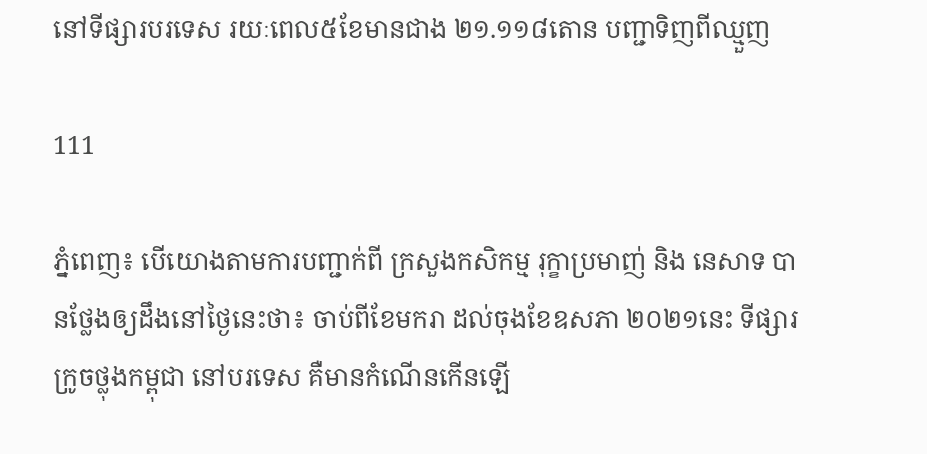នៅទីផ្សារបរទេស រយៈពេល៥ខែមានជាង ២១.១១៨តោន បញ្ជាទិញពីឈ្មួញ

111

ភ្នំពេញ៖ បេីយោងតាមការបញ្ជាក់ពី ក្រសួងកសិកម្ម រុក្ខាប្រមាញ់ និង នេសាទ បានថ្លែងឲ្យដឹងនៅថ្ងៃនេះថា៖ ចាប់ពីខែមករា ដល់ចុងខែឧសភា ២០២១នេះ ទីផ្សារក្រូចថ្លុងកម្ពុជា នៅបរទេស គឺមានកំណើនកេីនឡេី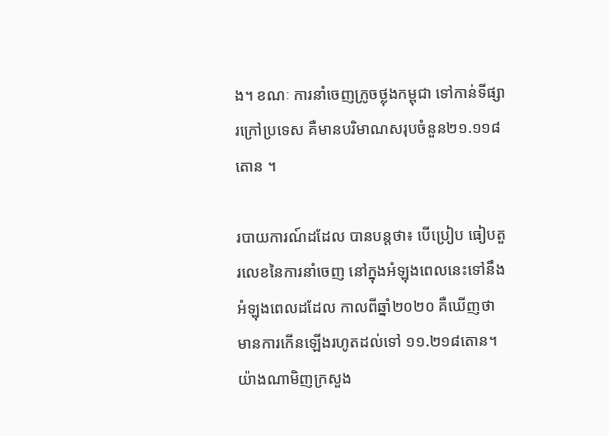ង។ ខណៈ ការនាំចេញក្រូចថ្លុងកម្ពុជា ទៅកាន់ទីផ្សារក្រៅប្រទេស គឺមានបរិមាណសរុបចំនួន២១.១១៨ តោន ។

របាយការណ៍ដដែល បានបន្តថា៖ បើប្រៀប ធៀបតួរលេខនៃការនាំចេញ នៅក្នុងអំឡុងពេលនេះទៅនឹងអំឡុងពេលដដែល កាលពីឆ្នាំ២០២០ គឺឃើញថា មានការកើនឡើងរហូតដល់ទៅ ១១.២១៨តោន។ យ៉ាងណាមិញក្រសួង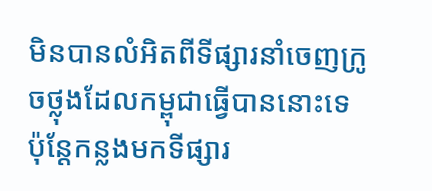មិនបានលំអិតពីទីផ្សារនាំចេញក្រូចថ្លុងដែលកម្ពុជាធ្វើបាននោះទេ ប៉ុន្តែកន្លងមកទីផ្សារ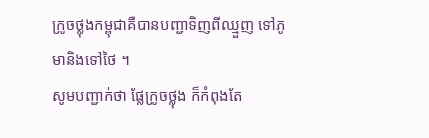ក្រូចថ្លុងកម្ពុជាគឺបានបញ្ជាទិញពីឈ្មួញ ទៅភូមានិងទៅថៃ ។
សូមបញ្ជាក់ថា ផ្លែក្រូចថ្លុង ក៏កំពុងតែ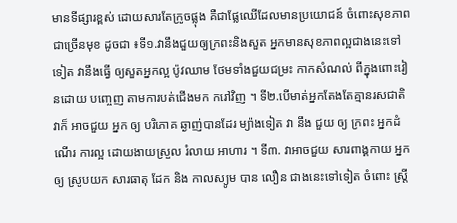មានទីផ្សារខ្ពស់ ដោយសារតែក្រូចផ្លុង គឺជាផ្លែឈើដែលមានប្រយោជន៍ ចំពោះសុខភាពជាច្រើនមុខ ដូចជា ៖ទី១.វានឹងជួយឲ្យក្រពះនិងសួត អ្នកមានសុខភាពល្អជាងនេះទៅទៀត វានឹងធ្វើ ឲ្យសួតអ្នកល្អ ប៉ូវឈាម ថែមទាំងជួយជម្រះ កាកសំណល់ ពីក្នុងពោះវៀនដោយ បញ្ចេញ តាមការបត់ជើងមក ករៅវិញ ។ ទី២.បើមាត់អ្នកតែងតែគ្មានរសជាតិវាក៏ អាចជួយ អ្នក ឲ្យ បរិភោគ ឆ្ងាញ់បានដែរ ម្យ៉ាងទៀត វា នឹង ជួយ ឲ្យ ក្រពះ អ្នកដំណើរ ការល្អ ដោយងាយស្រួល រំលាយ អាហារ ។ ទី៣. វាអាចជួយ សារពាង្គកាយ អ្នក ឲ្យ ស្រូបយក សារធាតុ ដែក និង កាលស្យូម បាន លឿន ជាងនេះទៅទៀត ចំពោះ ស្ត្រី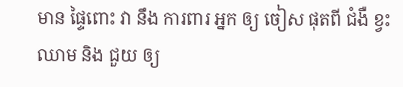មាន ផ្ទៃពោះ វា នឹង ការពារ អ្នក ឲ្យ ចៀស ផុតពី ជំងឺ ខ្វះ ឈាម និង ជួយ ឲ្យ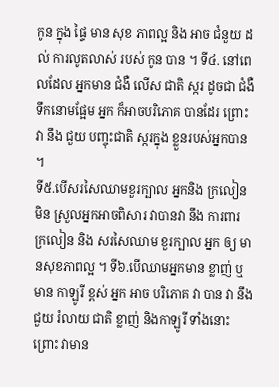កូន ក្នុង ផ្ទៃ មាន សុខ ភាពល្អ និង អាច ជំនួយ ដល់ ការលូតលាស់ របស់ កូន បាន ។ ទី៤. នៅពេលដែល អ្នកមាន ជំងឺ លើស ជាតិ ស្ករ ដូចជា ជំងឺ ទឹកនោមផ្អែម អ្នក ក៏អាចបរិភោគ បានដែរ ព្រោះ វា នឹង ជួយ បញ្ចុះជាតិ ស្ករក្នុង ខ្លួនរបស់អ្នកបាន ។
ទី៥.បើសរសៃឈាមខួរក្បាល អ្នកនិង ក្រលៀន មិន ស្រួលអ្នកអាចពិសារ វាបានវា នឹង ការពារ ក្រលៀន និង សរសៃឈាម ខួរក្បាល អ្នក ឲ្យ មានសុខភាពល្អ ។ ទី៦.បើឈាមអ្នកមាន ខ្លាញ់ ឬ មាន កាឡូរី ខ្ពស់ អ្នក អាច បរិភោគ វា បាន វា នឹង ជួយ រំលាយ ជាតិ ខ្លាញ់ និងកាឡូរី ទាំងនោះ ព្រោះ វាមាន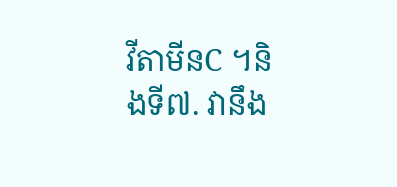វីតាមីនC ។និងទី៧. វានឹង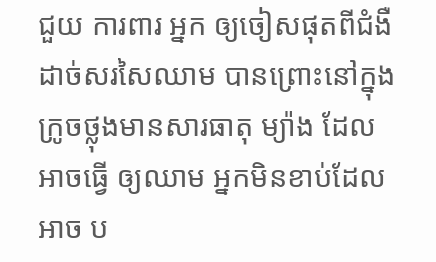ជួយ ការពារ អ្នក ឲ្យចៀសផុតពីជំងឺដាច់សរសៃឈាម បានព្រោះនៅក្នុង ក្រូចថ្លុងមានសារធាតុ ម្យ៉ាង ដែល អាចធ្វើ ឲ្យឈាម អ្នកមិនខាប់ដែល អាច ប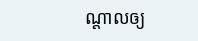ណ្តាលឲ្យ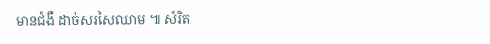មានជំងឺ ដាច់សរសៃឈាម ៕ សំរិត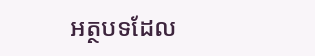អត្ថបទដែល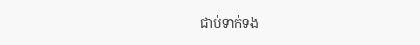ជាប់ទាក់ទង